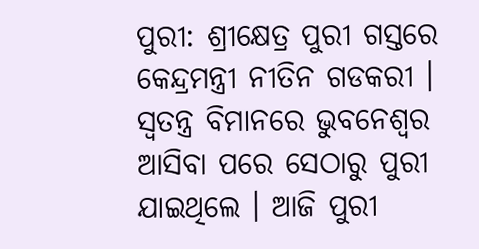ପୁରୀ: ଶ୍ରୀକ୍ଷେତ୍ର ପୁରୀ ଗସ୍ତରେ କେନ୍ଦ୍ରମନ୍ତ୍ରୀ ନୀତିନ ଗଡକରୀ । ସ୍ବତନ୍ତ୍ର ବିମାନରେ ଭୁବନେଶ୍ବର ଆସିବା ପରେ ସେଠାରୁ ପୁରୀ ଯାଇଥିଲେ । ଆଜି ପୁରୀ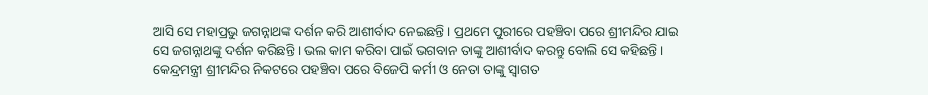ଆସି ସେ ମହାପ୍ରଭୁ ଜଗନ୍ନାଥଙ୍କ ଦର୍ଶନ କରି ଆଶୀର୍ବାଦ ନେଇଛନ୍ତି । ପ୍ରଥମେ ପୁରୀରେ ପହଞ୍ଚିବା ପରେ ଶ୍ରୀମନ୍ଦିର ଯାଇ ସେ ଜଗନ୍ନାଥଙ୍କୁ ଦର୍ଶନ କରିଛନ୍ତି । ଭଲ କାମ କରିବା ପାଇଁ ଭଗବାନ ତାଙ୍କୁ ଆଶୀର୍ବାଦ କରନ୍ତୁ ବୋଲି ସେ କହିଛନ୍ତି ।
କେନ୍ଦ୍ରମନ୍ତ୍ରୀ ଶ୍ରୀମନ୍ଦିର ନିକଟରେ ପହଞ୍ଚିବା ପରେ ବିଜେପି କର୍ମୀ ଓ ନେତା ତାଙ୍କୁ ସ୍ୱାଗତ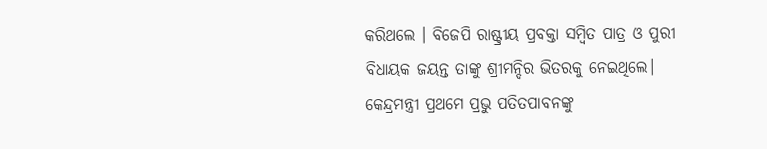କରିଥଲେ । ବିଜେପି ରାଷ୍ଟ୍ରୀୟ ପ୍ରବକ୍ତା ସମ୍ବିତ ପାତ୍ର ଓ ପୁରୀ ବିଧାୟକ ଜୟନ୍ତ ତାଙ୍କୁ ଶ୍ରୀମନ୍ଦିର ଭିତରକୁ ନେଇଥିଲେ। କେନ୍ଦ୍ରମନ୍ତ୍ରୀ ପ୍ରଥମେ ପ୍ରଭୁ ପତିତପାବନଙ୍କୁ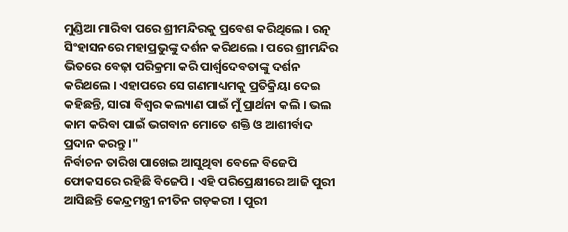ମୁଣ୍ଡିଆ ମାରିବା ପରେ ଶ୍ରୀମନ୍ଦିରକୁ ପ୍ରବେଶ କରିଥିଲେ । ରତ୍ନ ସିଂହାସନରେ ମହାପ୍ରଭୁଙ୍କୁ ଦର୍ଶନ କରିଥଲେ । ପରେ ଶ୍ରୀମନ୍ଦିର ଭିତରେ ବେଢ଼ା ପରିକ୍ରମା କରି ପାର୍ଶ୍ଵଦେବତାଙ୍କୁ ଦର୍ଶନ କରିଥଲେ । ଏହାପରେ ସେ ଗଣମାଧ୍ୟମକୁ ପ୍ରତିକ୍ରିୟା ଦେଇ କହିଛନ୍ତି, ସାରା ବିଶ୍ଵର କଲ୍ୟାଣ ପାଇଁ ମୁଁ ପ୍ରାର୍ଥନା କଲି । ଭଲ କାମ କରିବା ପାଇଁ ଭଗବାନ ମୋତେ ଶକ୍ତି ଓ ଆଶୀର୍ବାଦ ପ୍ରଦାନ କରନ୍ତୁ ।"
ନିର୍ବାଚନ ତାରିଖ ପାଖେଇ ଆସୁଥିବା ବେଳେ ବିଜେପି ଫୋକସରେ ରହିଛି ବିଜେପି । ଏହି ପରିପ୍ରେକ୍ଷୀରେ ଆଜି ପୁରୀ ଆସିଛନ୍ତି କେନ୍ଦ୍ରମନ୍ତ୍ରୀ ନୀତିନ ଗଡ଼କରୀ । ପୁରୀ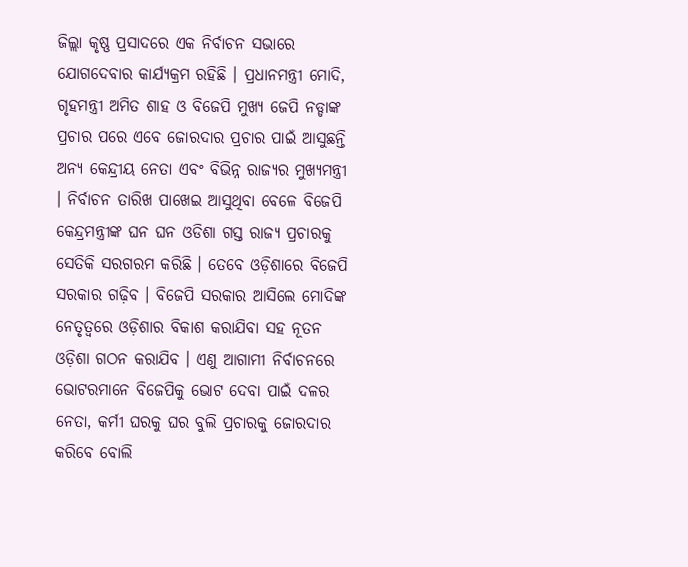ଜିଲ୍ଲା କୃଷ୍ଣ ପ୍ରସାଦରେ ଏକ ନିର୍ବାଚନ ସଭାରେ ଯୋଗଦେବାର କାର୍ଯ୍ୟକ୍ରମ ରହିଛି । ପ୍ରଧାନମନ୍ତ୍ରୀ ମୋଦି, ଗୃହମନ୍ତ୍ରୀ ଅମିତ ଶାହ ଓ ବିଜେପି ମୁଖ୍ୟ ଜେପି ନଡ୍ଡାଙ୍କ ପ୍ରଚାର ପରେ ଏବେ ଜୋରଦାର ପ୍ରଚାର ପାଇଁ ଆସୁଛନ୍ତି ଅନ୍ୟ କେନ୍ଦ୍ରୀୟ ନେତା ଏବଂ ବିଭିନ୍ନ ରାଜ୍ୟର ମୁଖ୍ୟମନ୍ତ୍ରୀ । ନିର୍ବାଚନ ତାରିଖ ପାଖେଇ ଆସୁଥିବା ବେଳେ ବିଜେପି କେନ୍ଦ୍ରମନ୍ତ୍ରୀଙ୍କ ଘନ ଘନ ଓଡିଶା ଗସ୍ତ ରାଜ୍ୟ ପ୍ରଚାରକୁ ସେତିକି ସରଗରମ କରିଛି । ତେବେ ଓଡ଼ିଶାରେ ବିଜେପି ସରକାର ଗଢ଼ିବ । ବିଜେପି ସରକାର ଆସିଲେ ମୋଦିଙ୍କ ନେତୃତ୍ୱରେ ଓଡ଼ିଶାର ବିକାଶ କରାଯିବା ସହ ନୂତନ ଓଡ଼ିଶା ଗଠନ କରାଯିବ । ଏଣୁ ଆଗାମୀ ନିର୍ବାଚନରେ ଭୋଟରମାନେ ବିଜେପିକୁ ଭୋଟ ଦେବା ପାଇଁ ଦଳର ନେତା, କର୍ମୀ ଘରକୁ ଘର ବୁଲି ପ୍ରଚାରକୁ ଜୋରଦାର କରିବେ ବୋଲି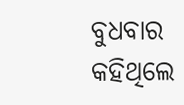ବୁଧବାର କହିଥିଲେ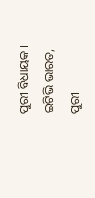ପୁରୀ ବିଧାୟକ ।
ଇଟିଭି ଭାରତ, ପୁରୀ